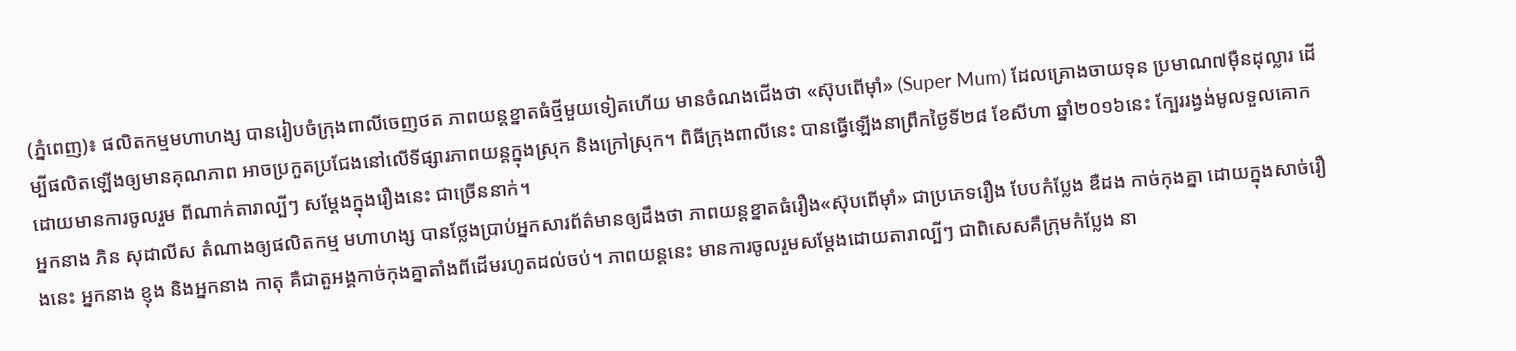(ភ្នំពេញ)៖ ផលិតកម្មមហាហង្ស បានរៀបចំក្រុងពាលីចេញថត ភាពយន្តខ្នាតធំថ្មីមួយទៀតហើយ មានចំណងជើងថា «ស៊ុបពើម៉ាំ» (Super Mum) ដែលគ្រោងចាយទុន ប្រមាណ៧ម៉ឺនដុល្លារ ដើម្បីផលិតឡើងឲ្យមានគុណភាព អាចប្រកួតប្រជែងនៅលើទីផ្សារភាពយន្តក្នុងស្រុក និងក្រៅស្រុក។ ពិធីក្រុងពាលីនេះ បានធ្វើឡើងនាព្រឹកថ្ងៃទី២៨ ខែសីហា ឆ្នាំ២០១៦នេះ ក្បែររង្វង់មូលទួលគោក ដោយមានការចូលរួម ពីណាក់តារាល្បីៗ សម្ដែងក្នុងរឿងនេះ ជាច្រើននាក់។
អ្នកនាង ភិន សុដាលីស តំណាងឲ្យផលិតកម្ម មហាហង្ស បានថ្លែងប្រាប់អ្នកសារព័ត៌មានឲ្យដឹងថា ភាពយន្តខ្នាតធំរឿង«ស៊ុបពើម៉ាំ» ជាប្រភេទរឿង បែបកំប្លែង ឌឺដង កាច់កុងគ្នា ដោយក្នុងសាច់រឿងនេះ អ្នកនាង ខ្ញុង និងអ្នកនាង កាតុ គឺជាតួអង្គកាច់កុងគ្នាតាំងពីដើមរហូតដល់ចប់។ ភាពយន្តនេះ មានការចូលរួមសម្ដែងដោយតារាល្បីៗ ជាពិសេសគឺក្រុមកំប្លែង នា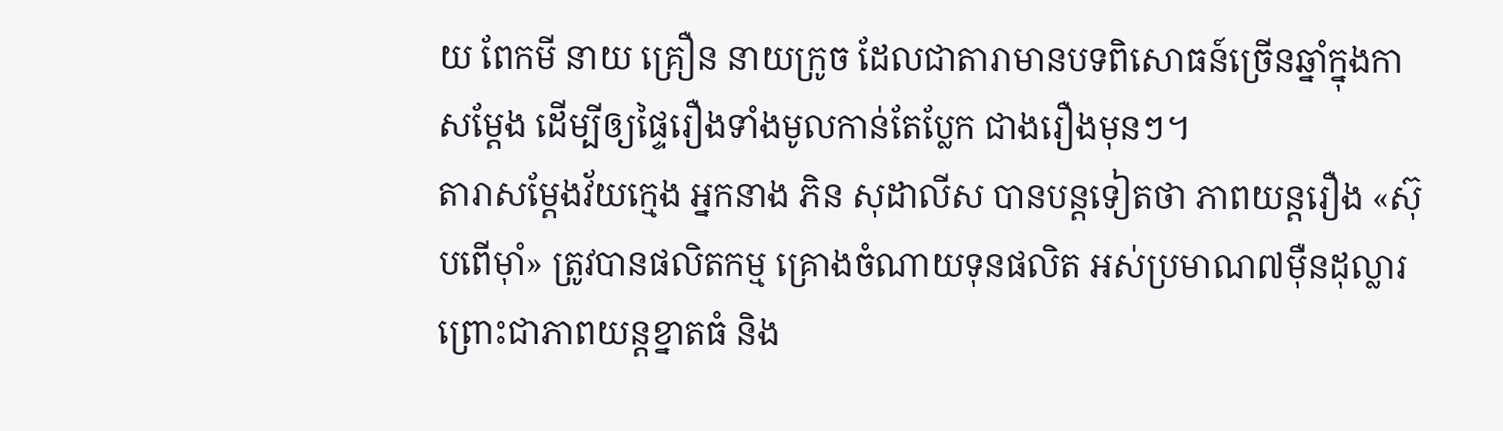យ ពែកមី នាយ គ្រឿន នាយក្រូច ដែលជាតារាមានបទពិសោធន៍ច្រើនឆ្នាំក្នុងកាសម្ដែង ដើម្បីឲ្យផ្ទៃរឿងទាំងមូលកាន់តែប្លែក ជាងរឿងមុនៗ។
តារាសម្ដែងវ័យក្មេង អ្នកនាង ភិន សុដាលីស បានបន្តទៀតថា ភាពយន្តរឿង «ស៊ុបពើម៉ាំ» ត្រូវបានផលិតកម្ម គ្រោងចំណាយទុនផលិត អស់ប្រមាណ៧ម៉ឺនដុល្លារ ព្រោះជាភាពយន្តខ្នាតធំ និង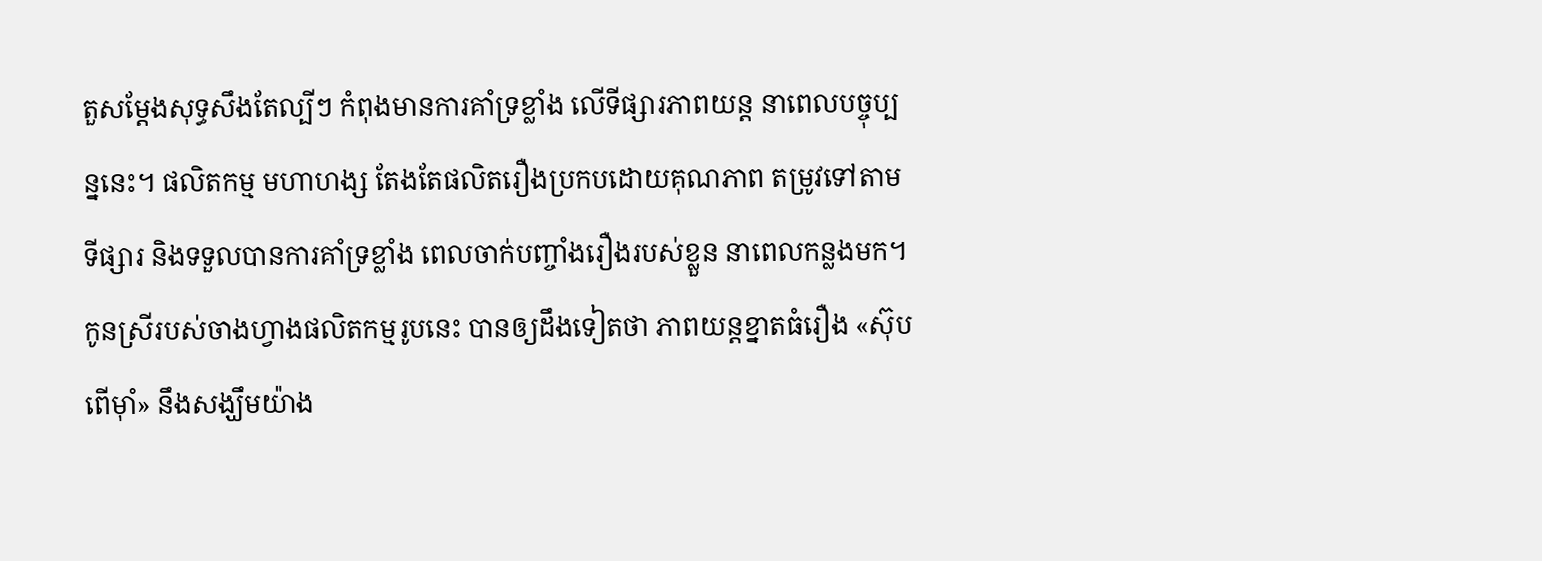តួសម្ដែងសុទ្ធសឹងតែល្បីៗ កំពុងមានការគាំទ្រខ្លាំង លើទីផ្សារភាពយន្ត នាពេលបច្ចុប្បន្ននេះ។ ផលិតកម្ម មហាហង្ស តែងតែផលិតរឿងប្រកបដោយគុណភាព តម្រូវទៅតាមទីផ្សារ និងទទួលបានការគាំទ្រខ្លាំង ពេលចាក់បញ្ចាំងរឿងរបស់ខ្លួន នាពេលកន្លងមក។
កូនស្រីរបស់ចាងហ្វាងផលិតកម្មរូបនេះ បានឲ្យដឹងទៀតថា ភាពយន្តខ្នាតធំរឿង «ស៊ុបពើម៉ាំ» នឹងសង្ឃឹមយ៉ាង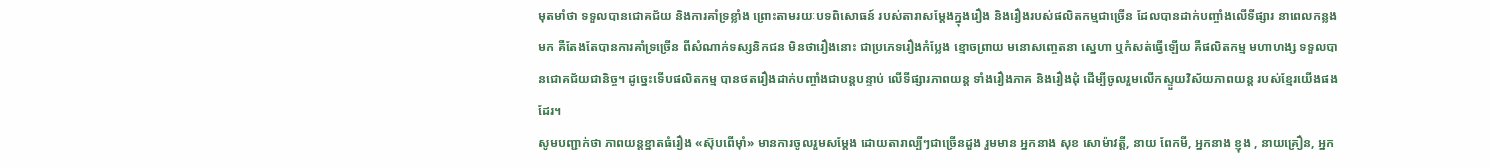មុតមាំថា ទទួលបានជោគជ័យ និងការគាំទ្រខ្លាំង ព្រោះតាមរយៈបទពិសោធន៍ របស់តារាសម្ដែងក្នុងរឿង និងរឿងរបស់ផលិតកម្មជាច្រើន ដែលបានដាក់បញ្ចាំងលើទីផ្សារ នាពេលកន្លងមក គឺតែងតែបានការគាំទ្រច្រើន ពីសំណាក់ទស្សនិកជន មិនថារឿងនោះ ជាប្រភេទរឿងកំប្លែង ខ្មោចព្រាយ មនោសញ្ចេតនា ស្នេហា ឬកំសត់ធ្វើឡើយ គឺផលិតកម្ម មហាហង្ស ទទួលបានជោគជ័យជានិច្ច។ ដូច្នេះទើបផលិតកម្ម បានថតរឿងដាក់បញ្ចាំងជាបន្តបន្ទាប់ លើទីផ្សារភាពយន្ត ទាំងរឿងភាគ និងរឿងដុំ ដើម្បីចូលរួមលើកស្ទួយវិស័យភាពយន្ត របស់ខ្មែរយើងផងដែរ។
សូមបញ្ជាក់ថា ភាពយន្តខ្នាតធំរឿង «ស៊ុបពើម៉ាំ» មានការចូលរួមសម្ដែង ដោយតារាល្បីៗជាច្រើនដួង រួមមាន អ្នកនាង សុខ សោម៉ាវត្តី, នាយ ពែកមី, អ្នកនាង ខ្ញុង , នាយគ្រឿន, អ្នក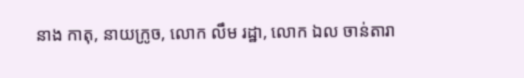នាង កាតុ, នាយក្រូច, លោក លឹម រដ្ឋា, លោក ឯល ចាន់តារា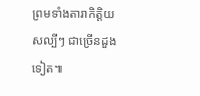ព្រមទាំងតារាកិត្តិយសល្បីៗ ជាច្រើនដួងទៀត៕